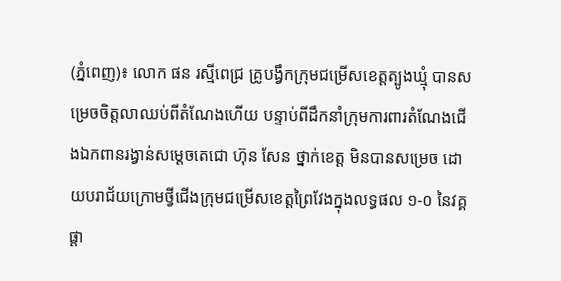(ភ្នំពេញ)៖ លោក ផន រស្មីពេជ្រ គ្រូបង្វឹកក្រុមជម្រើសខេត្តត្បូងឃ្មុំ បានសម្រេចចិត្តលាឈប់ពីតំណែងហើយ បន្ទាប់ពីដឹកនាំក្រុមការពារតំណែងជើងឯកពានរង្វាន់សម្ដេចតេជោ ហ៊ុន សែន ថ្នាក់ខេត្ត មិនបានសម្រេច ដោយបរាជ័យក្រោមថ្វីជើងក្រុមជម្រើសខេត្តព្រៃវែងក្នុងលទ្ធផល ១-០ នៃវគ្គផ្ដា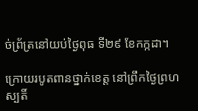ច់ព្រ័ត្រនៅយប់ថ្ងៃពុធ ទី២៩ ខែកក្កដា។

ក្រោយរបូតពានថ្នាក់ខេត្ត នៅព្រឹកថ្ងៃព្រហស្បតិ៍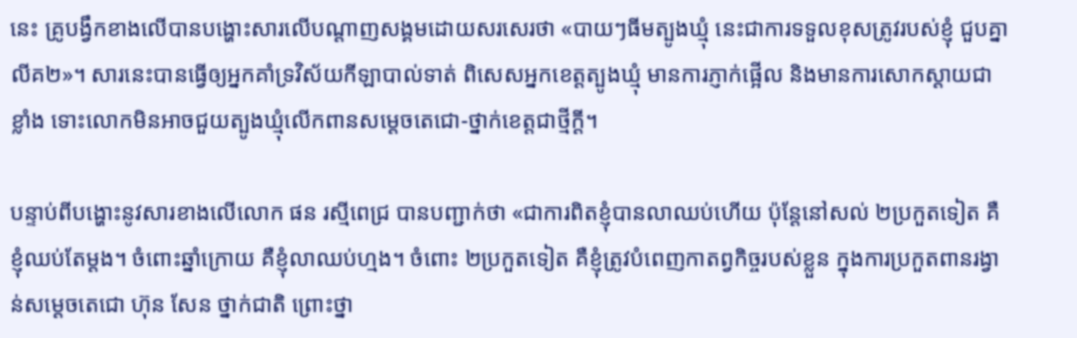នេះ គ្រូបង្វឹកខាងលើបានបង្ហោះសារលើបណ្ដាញសង្គមដោយសរសេរថា «បាយៗធីមត្បូងឃ្មុំ នេះជាការទទួលខុសត្រូវរបស់ខ្ញុំ ជួបគ្នាលីគ២»។ សារនេះបានធ្វើឲ្យអ្នកគាំទ្រវិស័យកីឡាបាល់ទាត់ ពិសេសអ្នកខេត្តត្បូងឃ្មុំ មានការភ្ញាក់ផ្អើល និងមានការសោកស្ដាយជាខ្លាំង ទោះលោកមិនអាចជួយត្បូងឃ្មុំលើកពានសម្ដេចតេជោ-ថ្នាក់ខេត្តជាថ្មីក្ដី។

បន្ទាប់ពីបង្ហោះនូវសារខាងលើលោក ផន រស្មីពេជ្រ បានបញ្ជាក់ថា «ជាការពិតខ្ញុំបានលាឈប់ហើយ ប៉ុន្ដែនៅសល់ ២ប្រកួតទៀត គឺខ្ញុំឈប់តែម្ដង។ ចំពោះឆ្នាំក្រោយ គឺខ្ញុំលាឈប់ហ្មង។ ចំពោះ ២ប្រកួតទៀត គឺខ្ញុំត្រូវបំពេញកាតព្វកិច្ចរបស់ខ្លួន ក្នុងការប្រកួតពានរង្វាន់សម្ដេចតេជោ ហ៊ុន សែន ថ្នាក់ជាតិ ព្រោះថ្នា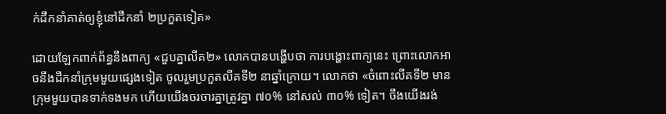ក់ដឹកនាំគាត់ឲ្យខ្ញុំនៅដឹកនាំ ២ប្រកួតទៀត»

ដោយឡែកពាក់ព័ន្ធនឹងពាក្យ «ជួបគ្នាលីគ២» លោកបានបង្ហើបថា ការបង្ហោះពាក្យនេះ ព្រោះលោកអាចនឹងដឹកនាំក្រុមមួយផ្សេងទៀត ចូលរួមប្រកួតលីគទី២ នាឆ្នាំក្រោយ។ លោកថា «ចំពោះលីគទី២ មានក្រុមមួយបានទាក់ទងមក ហើយយើងចរចារគ្នាត្រូវគ្នា ៧០% នៅសល់ ៣០% ទៀត។ ចឹងយើងរង់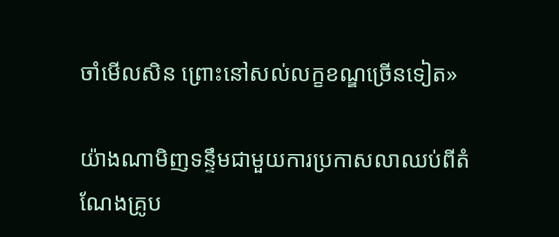ចាំមើលសិន ព្រោះនៅសល់លក្ខខណ្ឌច្រើនទៀត»

យ៉ាងណាមិញទន្ទឹមជាមួយការប្រកាសលាឈប់ពីតំណែងគ្រូប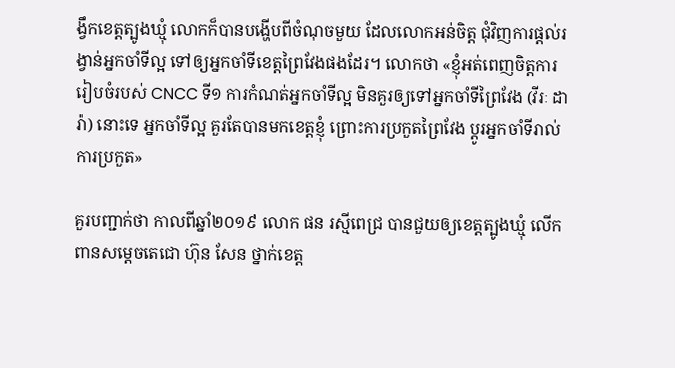ង្វឹកខេត្តត្បូងឃ្មុំ លោកក៏បានបង្ហើបពីចំណុចមួយ ដែលលោកអន់ចិត្ត ជុំវិញការផ្ដល់រង្វាន់អ្នកចាំទីល្អ ទៅឲ្យអ្នកចាំទីខេត្តព្រៃវែងផងដែរ។ លោកថា «ខ្ញុំអត់ពេញចិត្ដការរៀបចំរបស់ CNCC ទី១ ការកំណត់អ្នកចាំទីល្អ មិនគួរឲ្យទៅអ្នកចាំទីព្រៃវែង (វីរៈ ដារ៉ា) នោះទេ អ្នកចាំទីល្អ គួរតែបានមកខេត្តខ្ញុំ ព្រោះការប្រកួតព្រៃវែង ប្ដូរអ្នកចាំទីរាល់ការប្រកួត»

គួរបញ្ជាក់ថា កាលពីឆ្នាំ២០១៩ លោក ផន រស្មីពេជ្រ បានជួយឲ្យខេត្តត្បូងឃ្មុំ លើកពានសម្ដេចតេជោ ហ៊ុន សែន ថ្នាក់ខេត្ត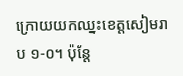ក្រោយយកឈ្នះខេត្តសៀមរាប ១-០។ ប៉ុន្ដែ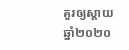គួរឲ្យស្ដាយឆ្នាំ២០២០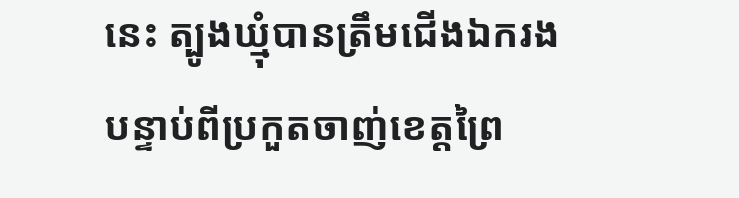នេះ ត្បូងឃ្មុំបានត្រឹមជើងឯករង បន្ទាប់ពីប្រកួតចាញ់ខេត្តព្រៃ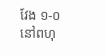វែង ១-០ នៅពហុ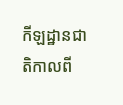កីឡដ្ឋានជាតិកាលពី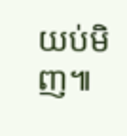យប់មិញ៕